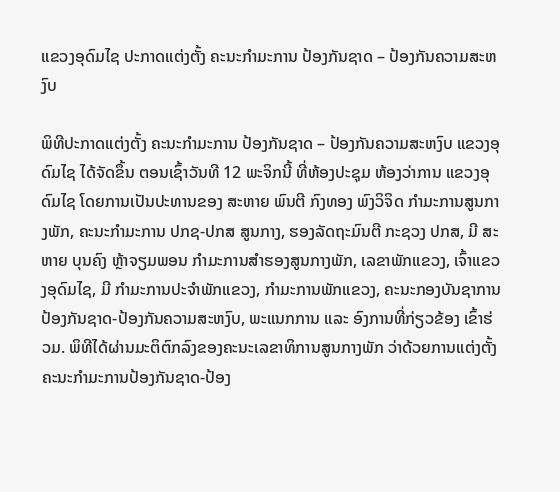ແຂວງອຸດົມໄຊ ປະກາດແຕ່ງຕັ້ງ ຄະນະກຳມະການ ປ້ອງກັນຊາດ – ປ້ອງກັນຄວາມສະຫງົບ

ພິທີປະກາດແຕ່ງຕັ້ງ ຄະນະກຳມະການ ປ້ອງກັນຊາດ – ປ້ອງກັນຄວາມສະຫງົບ ແຂວງອຸດົມໄຊ ໄດ້ຈັດຂຶ້ນ ຕອນເຊົ້າວັນທີ 12 ພະຈິກນີ້ ທີ່ຫ້ອງປະຊຸມ ຫ້ອງວ່າການ ແຂວງອຸດົມໄຊ ໂດຍການເປັນປະທານຂອງ ສະຫາຍ ພົນຕີ ກົງທອງ ພົງວິຈິດ ກຳມະການສູນກາງພັກ, ຄະນະກຳມະການ ປກຊ-ປກສ ສູນກາງ, ຮອງລັດຖະມົນຕີ ກະຊວງ ປກສ, ມີ ສະຫາຍ ບຸນຄົງ ຫຼ້າຈຽມພອນ ກຳມະການສຳຮອງສູນກາງພັກ, ເລຂາພັກແຂວງ, ເຈົ້າແຂວງອຸດົມໄຊ, ມີ ກຳມະການປະຈຳພັກແຂວງ, ກຳມະການພັກແຂວງ, ຄະນະກອງບັນຊາການປ້ອງກັນຊາດ-ປ້ອງກັນຄວາມສະຫງົບ, ພະແນກການ ແລະ ອົງການທີ່ກ່ຽວຂ້ອງ ເຂົ້າຮ່ວມ. ພິທີໄດ້ຜ່ານມະຕິຕົກລົງຂອງຄະນະເລຂາທິການສູນກາງພັກ ວ່າດ້ວຍການແຕ່ງຕັ້ງ ຄະນະກຳມະການປ້ອງກັນຊາດ-ປ້ອງ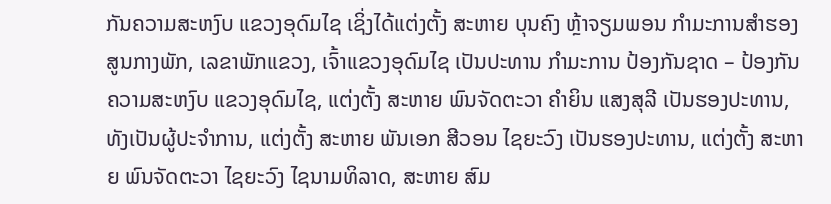ກັນຄວາມສະຫງົບ ແຂວງອຸດົມໄຊ ເຊິ່ງໄດ້ແຕ່ງຕັ້ງ ສະຫາຍ ບຸນຄົງ ຫຼ້າຈຽມພອນ ກຳມະການສຳຮອງສູນກາງພັກ, ເລຂາພັກແຂວງ, ເຈົ້າແຂວງອຸດົມໄຊ ເປັນປະທານ ກຳມະການ ປ້ອງກັນຊາດ – ປ້ອງກັນຄວາມສະຫງົບ ແຂວງອຸດົມໄຊ, ແຕ່ງຕັ້ງ ສະຫາຍ ພົນຈັດຕະວາ ຄຳຍິນ ແສງສຸລີ ເປັນຮອງປະທານ, ທັງເປັນຜູ້ປະຈຳການ, ແຕ່ງຕັ້ງ ສະຫາຍ ພັນເອກ ສີວອນ ໄຊຍະວົງ ເປັນຮອງປະທານ, ແຕ່ງຕັ້ງ ສະຫາຍ ພົນຈັດຕະວາ ໄຊຍະວົງ ໄຊນາມທິລາດ, ສະຫາຍ ສົມ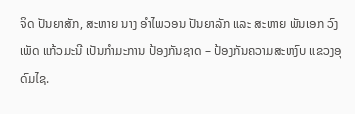ຈິດ ປັນຍາສັກ, ສະຫາຍ ນາງ ອຳໄພວອນ ປັນຍາລັກ ແລະ ສະຫາຍ ພັນເອກ ວົງເພັດ ແກ້ວມະນີ ເປັນກຳມະການ ປ້ອງກັນຊາດ – ປ້ອງກັນຄວາມສະຫງົບ ແຂວງອຸດົມໄຊ.